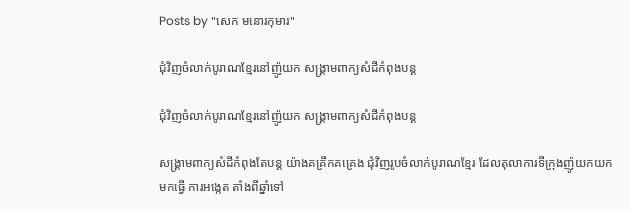Posts by "សេក មនោរកុមារ"

ជុំវិញចំលាក់បូរាណខ្មែរនៅញ៉ូយក សង្គ្រាមពាក្យសំដីកំពុងបន្ត

ជុំវិញចំលាក់បូរាណខ្មែរនៅញ៉ូយក សង្គ្រាមពាក្យសំដីកំពុងបន្ត

សង្គ្រាមពាក្យសំដីកំពុងតែបន្ត យ៉ាងគគ្រឹកគគ្រេង ជុំវិញរូបចំលាក់បូរាណខ្មែរ ដែលតុលាការទីក្រុងញ៉ូយកយកមកធ្វើ ការអង្កេត តាំងពីឆ្នាំទៅ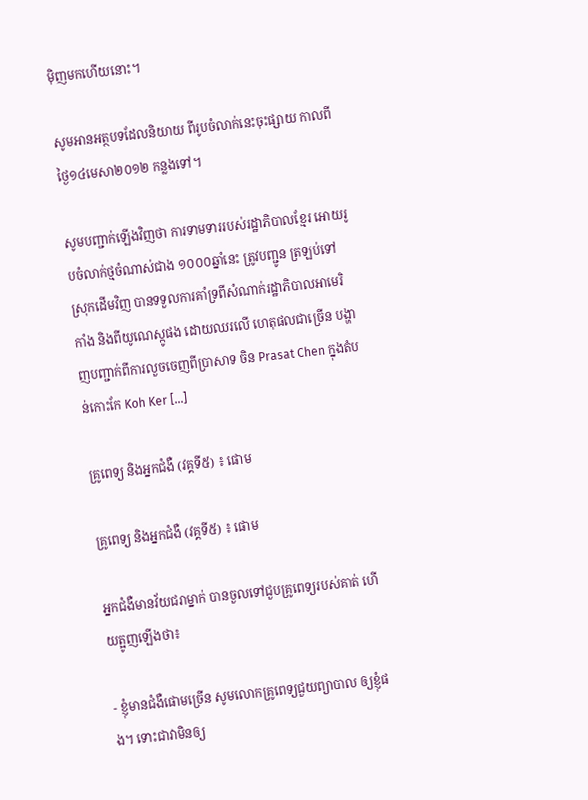ម៉ិញមកហើយនោះ។

សូមអានអត្ថបទដែលនិយាយ ពីរូបចំលាក់នេះចុះផ្សាយ កាលពីថ្ងៃ១៤មេសា២០១២ កន្លងទៅ។

សូមបញ្ជាក់ឡើងវិញថា ការទាមទាររបស់រដ្ឋាភិបាលខ្មែរ អោយរូបចំលាក់ថ្មចំណាស់ជាង ១០០០ឆ្នាំនេះ ត្រូវបញ្ជូន ត្រឡប់ទៅស្រុកដើមវិញ បានទទួលការគាំទ្រពីសំណាក់រដ្ឋាភិបាលអាមេរិកាំង និងពីយូណេស្កូផង ដោយឈរលើ ហេតុផលជាច្រើន បង្ហាញបញ្ជាក់ពីការលួចចេញពីប្រាសាទ ចិន Prasat Chen ក្នុងតំបន់កោះកែ Koh Ker [...]

គ្រូពេទ្យ និងអ្នកជំងឺ (វគ្គទី៥) ៖ ផោម

គ្រូពេទ្យ និងអ្នកជំងឺ (វគ្គទី៥) ៖ ផោម

អ្នកជំងឺមានវ័យជរាម្នាក់ បានចួលទៅជួបគ្រូពេទ្យរបស់គាត់ ហើយត្អូញឡើងថា៖

- ខ្ញុំមានជំងឺផោមច្រើន សូមលោកគ្រូពេទ្យជួយព្យាបាល ឲ្យខ្ញុំផង។ ទោះជាវាមិនឲ្យ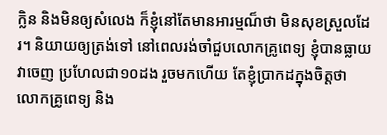ក្លិន និងមិនឲ្យសំលេង ក៏ខ្ញុំនៅតែមានអារម្មណ៏ថា មិនសុខស្រួលដែរ។ និយាយឲ្យត្រង់ទៅ នៅពេលរង់ចាំជួបលោកគ្រូពេទ្យ ខ្ញុំបានធ្លាយវាចេញ ប្រហែលជា១០ដង រួចមកហើយ តែខ្ញុំប្រាកដក្នុងចិត្តថា លោកគ្រូពេទ្យ និង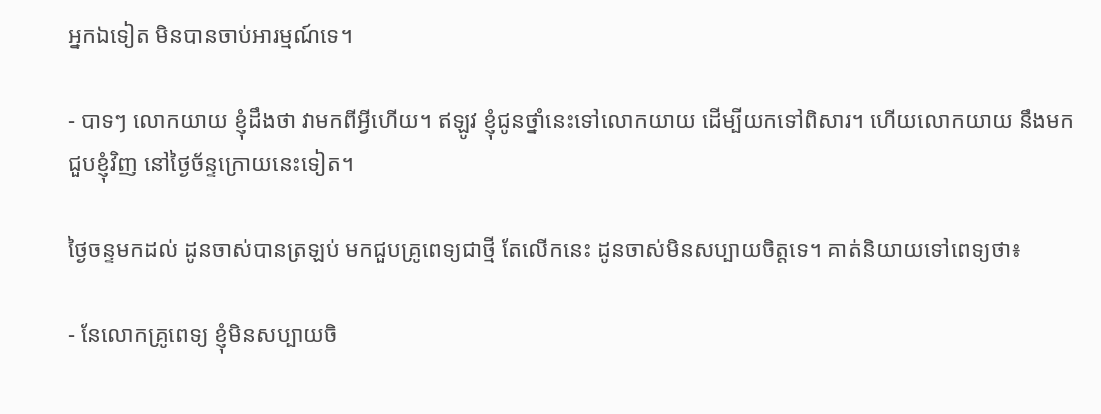អ្នកឯទៀត មិនបានចាប់អារម្មណ៍ទេ។

- បាទៗ លោកយាយ ខ្ញុំដឹងថា វាមកពីអ្វីហើយ។ ឥឡូវ ខ្ញុំជូនថ្នាំនេះទៅលោកយាយ ដើម្បីយកទៅពិសារ។ ហើយលោកយាយ នឹងមកជួបខ្ញុំវិញ នៅថ្ងៃច័ន្ទក្រោយនេះទៀត។

ថ្ងៃចន្ទមកដល់ ដូនចាស់បានត្រឡប់ មកជួបគ្រូពេទ្យជាថ្មី តែលើកនេះ ដូនចាស់មិនសប្បាយចិត្តទេ។ គាត់និយាយទៅពេទ្យថា៖

- នែលោកគ្រូពេទ្យ ខ្ញុំមិនសប្បាយចិ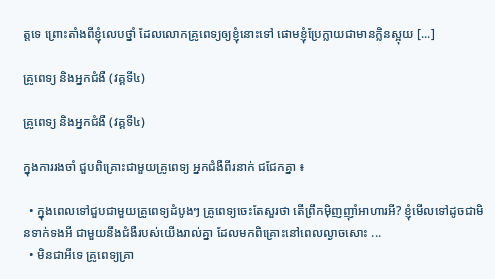ត្តទេ ព្រោះតាំងពីខ្ញុំលេបថ្នាំ ដែលលោកគ្រូពេទ្យឲ្យខ្ញុំនោះទៅ ផោមខ្ញុំប្រែក្លាយជាមានក្លិនស្អុយ [...]

គ្រូពេទ្យ និងអ្នកជំងឺ (វគ្គទី៤)

គ្រូពេទ្យ និងអ្នកជំងឺ (វគ្គទី៤)

ក្នុងការរងចាំ ជួបពិគ្រោះជាមួយគ្រូពេទ្យ អ្នកជំងឺពីរនាក់ ជជែកគ្នា ៖

  • ក្នុងពេលទៅជួបជាមួយគ្រូពេទ្យដំបូងៗ គ្រូពេទ្យចេះតែសួរថា តើព្រឹកម៉ិញញ៉ាំអាហារអី? ខ្ញុំមើលទៅដូចជាមិនទាក់ទងអី ជាមួយនឹងជំងឺរបស់យើងរាល់គ្នា ដែលមកពិគ្រោះនៅពេលល្ងាចសោះ ...
  • មិនជាអីទេ គ្រូពេទ្យគ្រា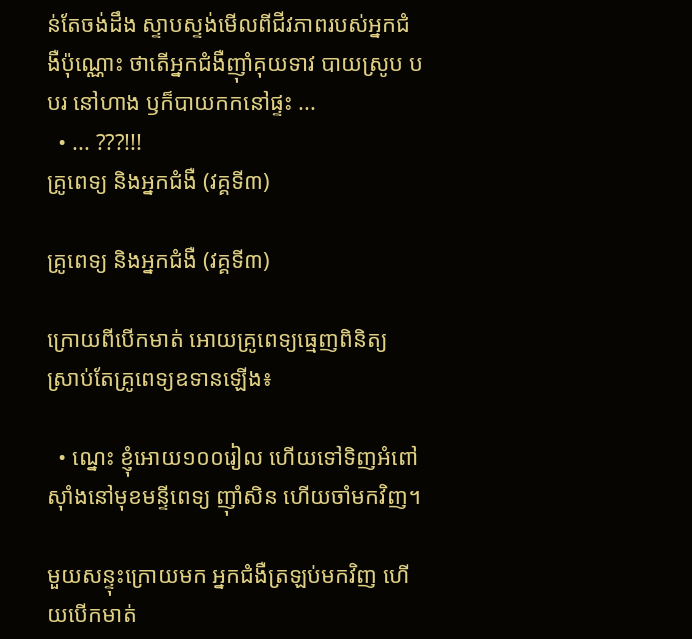ន់តែចង់ដឹង ស្ទាបស្ទង់មើលពីជីវភាពរបស់អ្នកជំងឺប៉ុណ្ណោះ ថាតើអ្នកជំងឺញ៉ាំគុយទាវ បាយស្រូប បបរ នៅហាង ឫក៏បាយកកនៅផ្ទះ ...
  • ... ???!!!
គ្រូពេទ្យ និងអ្នកជំងឺ (វគ្គទី៣)

គ្រូពេទ្យ និងអ្នកជំងឺ (វគ្គទី៣)

ក្រោយពីបើកមាត់ អោយគ្រូពេទ្យធ្មេញពិនិត្យ ស្រាប់តែគ្រូពេទ្យឧទានឡើង៖

  • ណ្នេះ ខ្ញុំអោយ១០០រៀល ហើយទៅទិញអំពៅស៊ាំងនៅមុខមន្ទីពេទ្យ ញ៉ាំសិន ហើយចាំមកវិញ។

មួយសន្ទុះក្រោយមក អ្នកជំងឺត្រឡប់មកវិញ ហើយបើកមាត់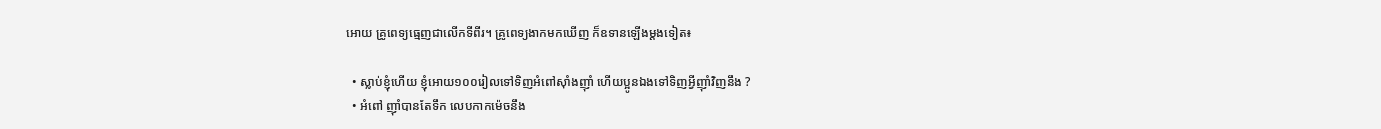អោយ គ្រូពេទ្យធ្មេញជាលើកទីពីរ។ គ្រូពេទ្យងាកមកឃើញ ក៏ឧទានឡើងម្ដងទៀត៖

  • ស្លាប់ខ្ញុំហើយ ខ្ញុំអោយ១០០រៀលទៅទិញអំពៅស៊ាំងញ៉ាំ ហើយប្អូនឯងទៅទិញអ្វីញ៉ាំវិញនឹង ?
  • អំពៅ ញ៉ាំបានតែទឹក លេបកាកម៉េចនឹង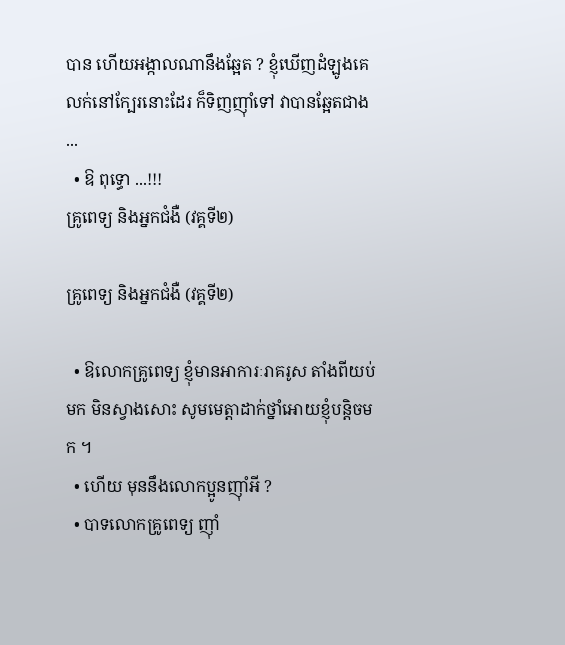បាន ហើយអង្កាលណានឹងឆ្អែត ? ខ្ញុំឃើញដំឡូងគេលក់នៅក្បែរនោះដែរ ក៏ទិញញ៉ាំទៅ វាបានឆ្អែតជាង ...
  • ឱ ពុទ្ធោ ...!!!
គ្រូពេទ្យ និងអ្នកជំងឺ (វគ្គទី២)

គ្រូពេទ្យ និងអ្នកជំងឺ (វគ្គទី២)

  • ឱលោកគ្រូពេទ្យ ខ្ញុំមានអាការៈរាគរូស តាំងពីយប់មក មិនស្វាងសោះ សូមមេត្តាដាក់ថ្នាំអោយខ្ញុំបន្តិចមក ។
  • ហើយ មុននឹងលោកប្អូនញ៉ាំអី ?
  • បាទលោកគ្រូពេទ្យ ញ៉ាំ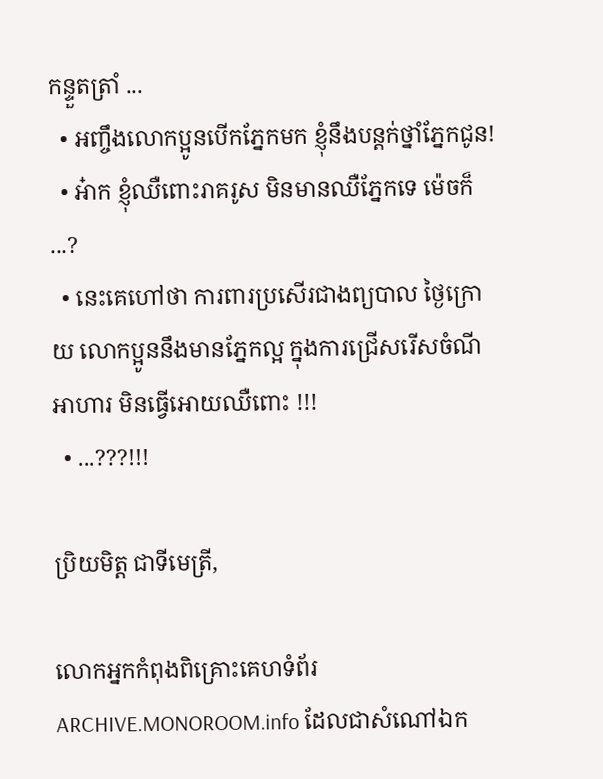កន្ទួតត្រាំ ...
  • អញ្ចឹងលោកប្អូនបើកភ្នែកមក ខ្ញុំនឹងបន្តក់ថ្នាំភ្នែកជូន!
  • អ៎ាក ខ្ញុំឈឺពោះរាគរូស មិនមានឈឺភ្នែកទេ ម៉េចក៏ ...?
  • នេះគេហៅថា ការពារប្រសើរជាងព្យបាល ថ្ងៃក្រោយ លោកប្អូននឹងមានភ្នែកល្អ ក្នុងការជ្រើសរើសចំណីអាហារ មិនធ្វើអោយឈឺពោះ !!!
  • ...???!!!

ប្រិយមិត្ត ជាទីមេត្រី,

លោកអ្នកកំពុងពិគ្រោះគេហទំព័រ ARCHIVE.MONOROOM.info ដែលជាសំណៅឯក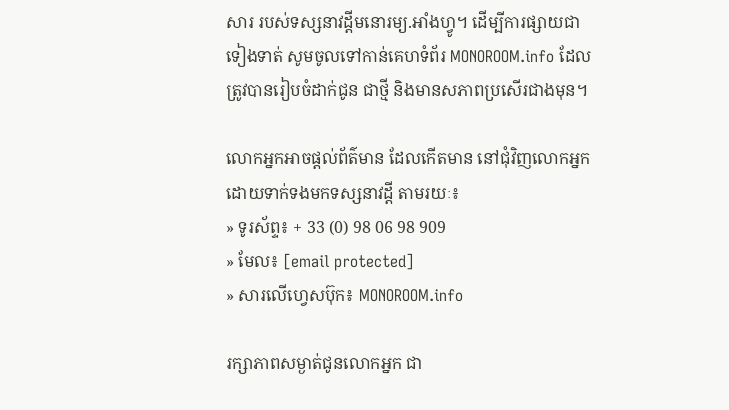សារ របស់ទស្សនាវដ្ដីមនោរម្យ.អាំងហ្វូ។ ដើម្បីការផ្សាយជាទៀងទាត់ សូមចូលទៅកាន់គេហទំព័រ MONOROOM.info ដែលត្រូវបានរៀបចំដាក់ជូន ជាថ្មី និងមានសភាពប្រសើរជាងមុន។

លោកអ្នកអាចផ្ដល់ព័ត៌មាន ដែលកើតមាន នៅជុំវិញលោកអ្នក ដោយទាក់ទងមកទស្សនាវដ្ដី តាមរយៈ៖
» ទូរស័ព្ទ៖ + 33 (0) 98 06 98 909
» មែល៖ [email protected]
» សារលើហ្វេសប៊ុក៖ MONOROOM.info

រក្សាភាពសម្ងាត់ជូនលោកអ្នក ជា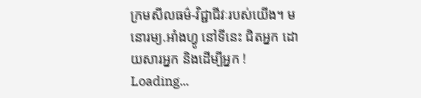ក្រមសីលធម៌-វិជ្ជាជីវៈរបស់យើង។ មនោរម្យ.អាំងហ្វូ នៅទីនេះ ជិតអ្នក ដោយសារអ្នក និងដើម្បីអ្នក !
Loading...